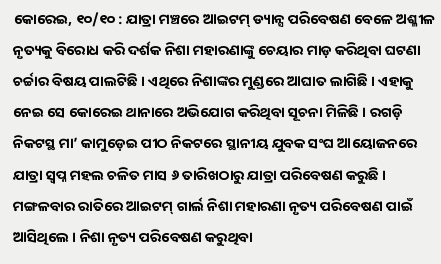କୋରେଇ, ୧୦/୧୦ : ଯାତ୍ରା ମଞ୍ଚରେ ଆଇଟମ୍ ଡ୍ୟାନ୍ସ ପରିବେଷଣ ବେଳେ ଅଶ୍ଳୀଳ ନୃତ୍ୟକୁ ବିରୋଧ କରି ଦର୍ଶକ ନିଶା ମହାରଣାଙ୍କୁ ଚେୟାର ମାଡ଼ କରିଥିବା ଘଟଣା ଚର୍ଚ୍ଚାର ବିଷୟ ପାଲଟିଛି । ଏଥିରେ ନିଶାଙ୍କର ମୁଣ୍ଡରେ ଆଘାତ ଲାଗିଛି । ଏହାକୁ ନେଇ ସେ କୋରେଇ ଥାନାରେ ଅଭିଯୋଗ କରିଥିବା ସୂଚନା ମିଳିଛି । ରଗଡ଼ି ନିକଟସ୍ଥ ମା’ କାମୁଡ଼େଇ ପୀଠ ନିକଟରେ ସ୍ଥାନୀୟ ଯୁବକ ସଂଘ ଆୟୋଜନରେ ଯାତ୍ରା ସ୍ୱପ୍ନ ମହଲ ଚଳିତ ମାସ ୬ ତାରିଖଠାରୁ ଯାତ୍ରା ପରିବେଷଣ କରୁଛି ।
ମଙ୍ଗଳବାର ରାତିରେ ଆଇଟମ୍ ଗାର୍ଲ ନିଶା ମହାରଣା ନୃତ୍ୟ ପରିବେଷଣ ପାଇଁ ଆସିଥିଲେ । ନିଶା ନୃତ୍ୟ ପରିବେଷଣ କରୁଥିବା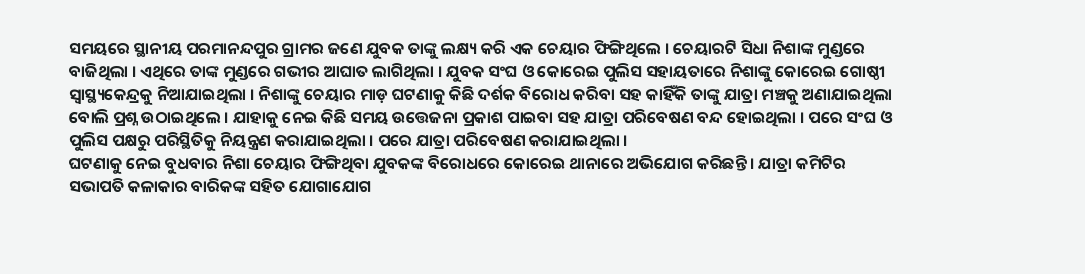ସମୟରେ ସ୍ଥାନୀୟ ପରମାନନ୍ଦପୁର ଗ୍ରାମର ଜଣେ ଯୁବକ ତାଙ୍କୁ ଲକ୍ଷ୍ୟ କରି ଏକ ଚେୟାର ଫିଙ୍ଗିଥିଲେ । ଚେୟାରଟି ସିଧା ନିଶାଙ୍କ ମୁଣ୍ଡରେ ବାଜିଥିଲା । ଏଥିରେ ତାଙ୍କ ମୁଣ୍ଡରେ ଗଭୀର ଆଘାତ ଲାଗିଥିଲା । ଯୁବକ ସଂଘ ଓ କୋରେଇ ପୁଲିସ ସହାୟତାରେ ନିଶାଙ୍କୁ କୋରେଇ ଗୋଷ୍ଠୀ ସ୍ୱାସ୍ଥ୍ୟକେନ୍ଦ୍ରକୁ ନିଆଯାଇଥିଲା । ନିଶାଙ୍କୁ ଚେୟାର ମାଡ଼ ଘଟଣାକୁ କିଛି ଦର୍ଶକ ବିରୋଧ କରିବା ସହ କାହିଁକି ତାଙ୍କୁ ଯାତ୍ରା ମଞ୍ଚକୁ ଅଣାଯାଇଥିଲା ବୋଲି ପ୍ରଶ୍ନ ଉଠାଇଥିଲେ । ଯାହାକୁ ନେଇ କିଛି ସମୟ ଉତ୍ତେଜନା ପ୍ରକାଶ ପାଇବା ସହ ଯାତ୍ରା ପରିବେଷଣ ବନ୍ଦ ହୋଇଥିଲା । ପରେ ସଂଘ ଓ ପୁଲିସ ପକ୍ଷରୁ ପରିସ୍ଥିତିକୁ ନିୟନ୍ତ୍ରଣ କରାଯାଇଥିଲା । ପରେ ଯାତ୍ରା ପରିବେଷଣ କରାଯାଇଥିଲା ।
ଘଟଣାକୁ ନେଇ ବୁଧବାର ନିଶା ଚେୟାର ଫିଙ୍ଗିଥିବା ଯୁବକଙ୍କ ବିରୋଧରେ କୋରେଇ ଥାନାରେ ଅଭିଯୋଗ କରିଛନ୍ତି । ଯାତ୍ରା କମିଟିର ସଭାପତି କଳାକାର ବାରିକଙ୍କ ସହିତ ଯୋଗାଯୋଗ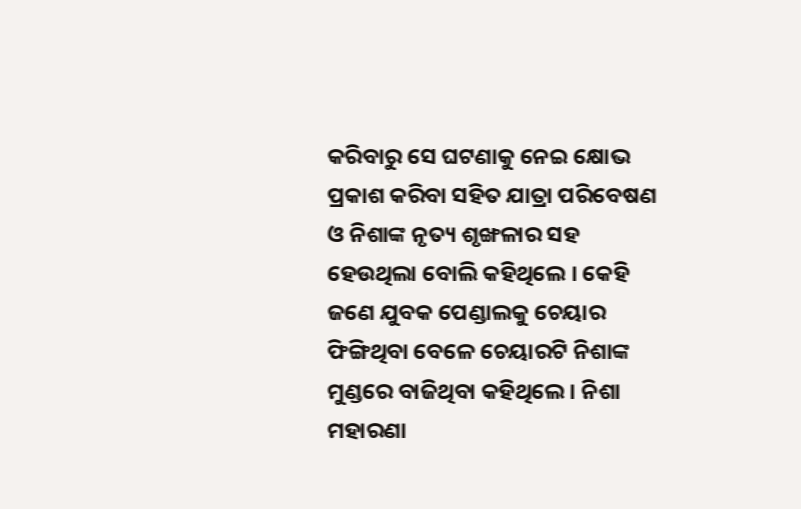କରିବାରୁ ସେ ଘଟଣାକୁ ନେଇ କ୍ଷୋଭ ପ୍ରକାଶ କରିବା ସହିତ ଯାତ୍ରା ପରିବେଷଣ ଓ ନିଶାଙ୍କ ନୃତ୍ୟ ଶୃଙ୍ଖଳାର ସହ ହେଉଥିଲା ବୋଲି କହିଥିଲେ । କେହି ଜଣେ ଯୁବକ ପେଣ୍ଡାଲକୁ ଚେୟାର ଫିଙ୍ଗିଥିବା ବେଳେ ଚେୟାରଟି ନିଶାଙ୍କ ମୁଣ୍ଡରେ ବାଜିଥିବା କହିଥିଲେ । ନିଶା ମହାରଣା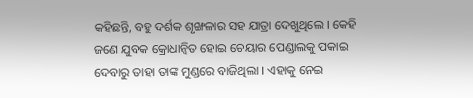କହିଛନ୍ତି, ବହୁ ଦର୍ଶକ ଶୃଙ୍ଖଳାର ସହ ଯାତ୍ରା ଦେଖୁଥିଲେ । କେହି ଜଣେ ଯୁବକ କ୍ରୋଧାନ୍ୱିତ ହୋଇ ଚେୟାର ପେଣ୍ଡାଲକୁ ପକାଇ ଦେବାରୁ ତାହା ତାଙ୍କ ମୁଣ୍ଡରେ ବାଜିଥିଲା । ଏହାକୁ ନେଇ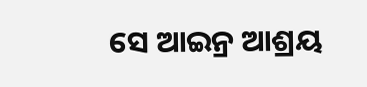ସେ ଆଇନ୍ର ଆଶ୍ରୟ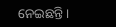ନେଇଛନ୍ତି ।